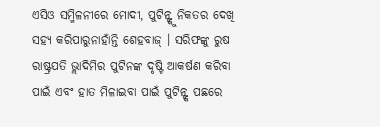ଏସିଓ ସମ୍ମିଳନୀରେ ମୋଦୀ, ପୁଟିନ୍ଙ୍କୁ ନିକତର ଦେଖି ସହ୍ୟ କରିପାରୁନାହାଁନ୍ତି ଶେହବାଜ୍ । ସରିଫଙ୍କୁ ରୁଷ ରାଷ୍ଟ୍ରପତି ଭ୍ଲାଦିମିର ପୁଟିନଙ୍କ ଦୃଷ୍ଟି ଆକର୍ଷଣ କରିବା ପାଇଁ ଏବଂ ହାତ ମିଳାଇବା ପାଇଁ ପୁଟିନ୍ଙ୍କ ପଛରେ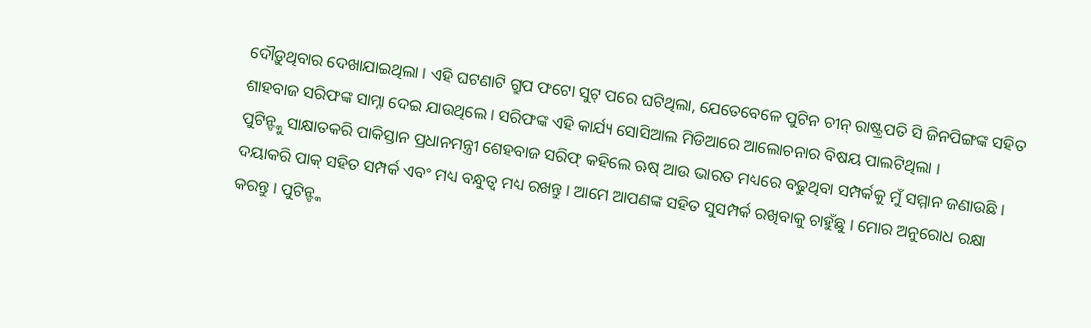ଦୌଡ଼ୁଥିବାର ଦେଖାଯାଇଥିଲା । ଏହି ଘଟଣାଟି ଗ୍ରୁପ ଫଟୋ ସୁଟ୍ ପରେ ଘଟିଥିଲା, ଯେତେବେଳେ ପୁଟିନ ଚୀନ୍ ରାଷ୍ଟ୍ରପତି ସି ଜିନପିଙ୍ଗଙ୍କ ସହିତ ଶାହବାଜ ସରିଫଙ୍କ ସାମ୍ନା ଦେଇ ଯାଉଥିଲେ । ସରିଫଙ୍କ ଏହି କାର୍ଯ୍ୟ ସୋସିଆଲ ମିଡିଆରେ ଆଲୋଚନାର ବିଷୟ ପାଲଟିଥିଲା ।
ପୁଟିନ୍ଙ୍କୁ ସାକ୍ଷାତକରି ପାକିସ୍ତାନ ପ୍ରଧାନମନ୍ତ୍ରୀ ଶେହବାଜ ସରିଫ୍ କହିଲେ ଋଷ୍ ଆଉ ଭାରତ ମଧ୍ୟରେ ବଢୁଥିବା ସମ୍ପର୍କକୁ ମୁଁ ସମ୍ମାନ ଜଣାଉଛି । ଦୟାକରି ପାକ୍ ସହିତ ସମ୍ପର୍କ ଏବଂ ମଧ୍ୟ ବନ୍ଧୁତ୍ବ ମଧ୍ୟ ରଖନ୍ତୁ । ଆମେ ଆପଣଙ୍କ ସହିତ ସୁସମ୍ପର୍କ ରଖିବାକୁ ଚାହୁଁଛୁ । ମୋର ଅନୁରୋଧ ରକ୍ଷା କରନ୍ତୁ । ପୁଟିନ୍ଙ୍କ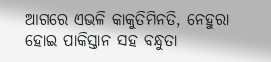ଆଗରେ ଏଭଳି କାକୁତିମିନତି, ନେହୁରା ହୋଇ ପାକିସ୍ତାନ ସହ ବନ୍ଧୁତା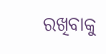ରଖିବାକୁ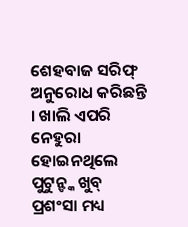ଶେହବାଜ ସରିଫ୍ ଅନୁରୋଧ କରିଛନ୍ତି । ଖାଲି ଏପରି ନେହୁରା ହୋଇନଥିଲେ ପୁଟୁନ୍ଙ୍କ ଖୁବ୍ ପ୍ରଶଂସା ମଧ୍ୟ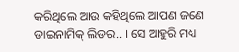କରିଥିଲେ ଆଉ କହିଥିଲେ ଆପଣ ଜଣେ ଡାଇନାମିକ୍ ଲିଡର.. । ସେ ଆହୁରି ମଧ୍ୟ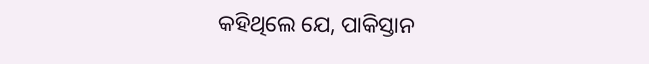କହିଥିଲେ ଯେ, ପାକିସ୍ତାନ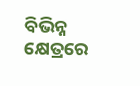ବିଭିନ୍ନ କ୍ଷେତ୍ରରେ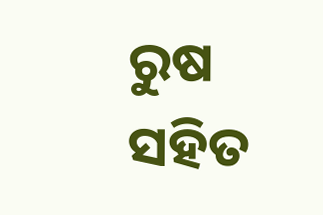ରୁଷ ସହିତ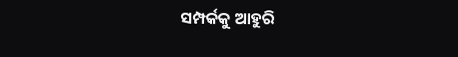ସମ୍ପର୍କକୁ ଆହୁରି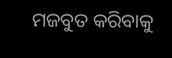ମଜବୁତ କରିବାକୁ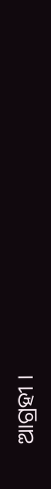ଆଗ୍ରହୀ ।